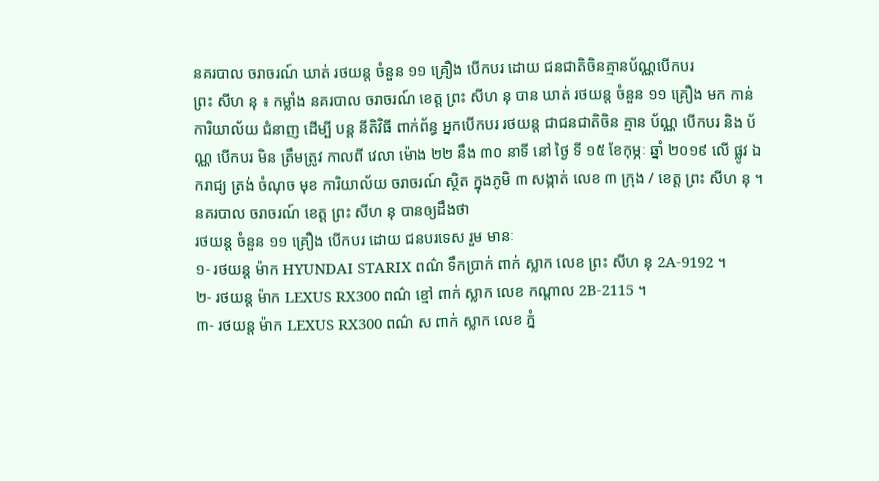នគរបាល ចរាចរណ៍ ឃាត់ រថយន្ត ចំនួន ១១ គ្រឿង បើកបរ ដោយ ជនជាតិចិនគ្មានប័ណ្ណបើកបរ
ព្រះ សីហ នុ ៖ កម្លាំង នគរបាល ចរាចរណ៍ ខេត្ត ព្រះ សីហ នុ បាន ឃាត់ រថយន្ត ចំនួន ១១ គ្រឿង មក កាន់ ការិយាល័យ ជំនាញ ដើម្បី បន្ត នីតិវិធី ពាក់ព័ន្ធ អ្នកបើកបរ រថយន្ត ជាជនជាតិចិន គ្មាន ប័ណ្ណ បើកបរ និង ប័ណ្ណ បើកបរ មិន ត្រឹមត្រូវ កាលពី វេលា ម៉ោង ២២ នឹង ៣០ នាទី នៅ ថ្ងៃ ទី ១៥ ខែកុម្ភៈ ឆ្នាំ ២០១៩ លើ ផ្លូវ ឯករាជ្យ ត្រង់ ចំណុច មុខ ការិយាល័យ ចរាចរណ៍ ស្ថិត ក្នុងភូមិ ៣ សង្កាត់ លេខ ៣ ក្រុង / ខេត្ត ព្រះ សីហ នុ ។
នគរបាល ចរាចរណ៍ ខេត្ត ព្រះ សីហ នុ បានឲ្យដឹងថា
រថយន្ត ចំនួន ១១ គ្រឿង បើកបរ ដោយ ជនបរទេស រួម មានៈ
១- រថយន្ត ម៉ាក HYUNDAI STARIX ពណ៌ ទឹកប្រាក់ ពាក់ ស្លាក លេខ ព្រះ សីហ នុ 2A-9192 ។
២- រថយន្ត ម៉ាក LEXUS RX300 ពណ៌ ខ្មៅ ពាក់ ស្លាក លេខ កណ្ដាល 2B-2115 ។
៣- រថយន្ត ម៉ាក LEXUS RX300 ពណ៌ ស ពាក់ ស្លាក លេខ ភ្នំ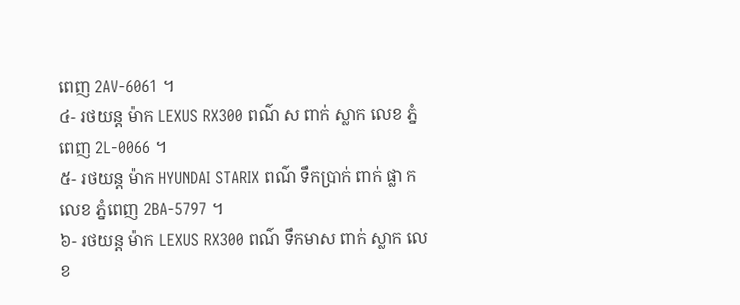ពេញ 2AV-6061 ។
៤- រថយន្ត ម៉ាក LEXUS RX300 ពណ៌ ស ពាក់ ស្លាក លេខ ភ្នំពេញ 2L-0066 ។
៥- រថយន្ត ម៉ាក HYUNDAI STARIX ពណ៌ ទឹកប្រាក់ ពាក់ ផ្លា ក លេខ ភ្នំពេញ 2BA-5797 ។
៦- រថយន្ត ម៉ាក LEXUS RX300 ពណ៌ ទឹកមាស ពាក់ ស្លាក លេខ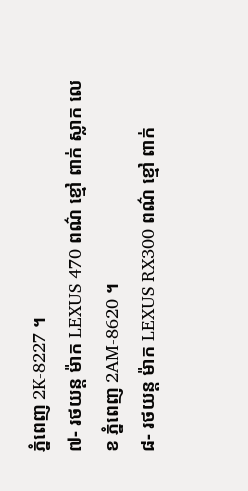ភ្នំពេញ 2K-8227 ។
៧- រថយន្ត ម៉ាក LEXUS 470 ពណ៌ ខ្មៅ ពាក់ ស្លាក លេខ ភ្នំពេញ 2AM-8620 ។
៨- រថយន្ត ម៉ាក LEXUS RX300 ពណ៌ ខ្មៅ ពាក់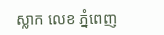ស្លាក លេខ ភ្នំពេញ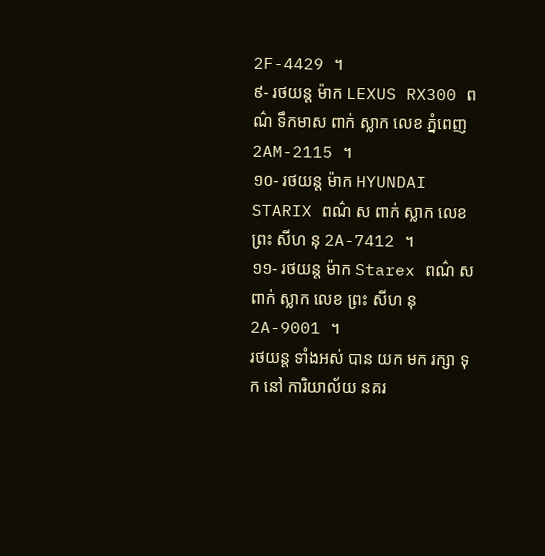2F-4429 ។
៩- រថយន្ត ម៉ាក LEXUS RX300 ពណ៌ ទឹកមាស ពាក់ ស្លាក លេខ ភ្នំពេញ 2AM-2115 ។
១០- រថយន្ត ម៉ាក HYUNDAI STARIX ពណ៌ ស ពាក់ ស្លាក លេខ ព្រះ សីហ នុ 2A-7412 ។
១១- រថយន្ត ម៉ាក Starex ពណ៌ ស ពាក់ ស្លាក លេខ ព្រះ សីហ នុ 2A-9001 ។
រថយន្ត ទាំងអស់ បាន យក មក រក្សា ទុក នៅ ការិយាល័យ នគរ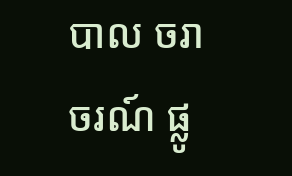បាល ចរាចរណ៍ ផ្លូ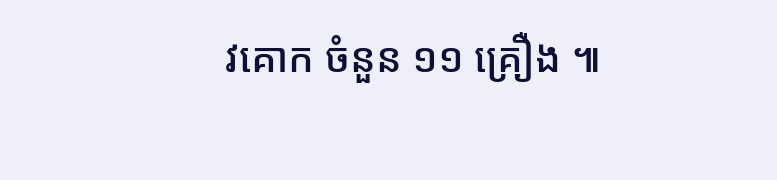វគោក ចំនួន ១១ គ្រឿង ៕